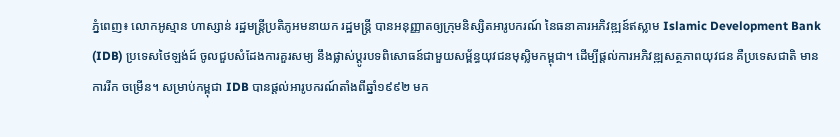ភ្នំពេញ៖ លោកអូស្មាន ហាស្សាន់ រដ្ឋមន្រ្តីប្រតិភូអមនាយក រដ្ឋមន្រ្តី បានអនុញ្ញាតឲ្យក្រុមនិស្សិតអារូបករណ៍ នៃធនាគារអភិវឌ្ឍន៍ឥស្លាម Islamic Development Bank (IDB) ប្រទេសថៃឡង់ដ៍ ចូលជួបសំដែងការគួរសម្យ នឹងផ្លាស់ប្តូរបទពិសោធន៍ជាមួយសម្ព័ន្ធយុវជនមុស្លិមកម្ពុជា។ ដើម្បីផ្ដល់ការអភិវឌ្ឍសត្ថភាពយុវជន គឺប្រទេសជាតិ មានការរីក ចម្រើន។ សម្រាប់កម្ពុជា IDB បានផ្តល់អារូបករណ៍តាំងពីឆ្នាំ១៩៩២ មក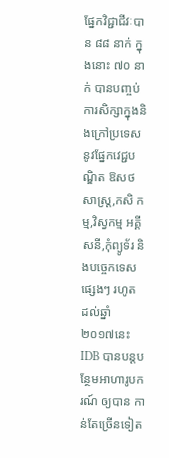ផ្នែកវិជ្ជាជីវៈបាន ៨៨ នាក់ ក្នុងនោះ ៧០ នាក់ បានបញ្ចប់ការសិក្សាក្នុងនិងក្រៅប្រទេសនូវផ្នែកវេជ្ជបណ្ឌិត ឱសថសាស្រ្ត,កសិ កម្ម,វិស្វកម្ម អគ្គីសនី,កុំព្យូទ័រ និងបច្ចេកទេសផ្សេងៗ រហូត ដល់ឆ្នាំ ២០១៧នេះ IDB បានបន្តបន្ថែមអាហារូបករណ៍ ឲ្យបាន កាន់តែច្រើនទៀត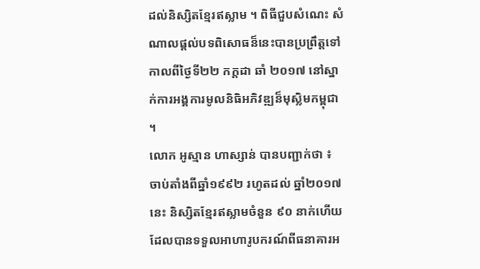ដល់និស្សិតខ្មែរឥស្លាម ។ ពិធីជួបសំណេះ សំណាលផ្ដល់បទពិសោធន៏នេះបានប្រព្រឹត្ដទៅកាលពីថ្ងៃទី២២ កក្ដដា ឆាំ ២០១៧ នៅស្នាក់ការអង្គការមូលនិធិអភិវឌ្ឍន៏មុស្លិមកម្ពុជា ។
លោក អូស្មាន ហាស្សាន់ បានបញ្ជាក់ថា ៖ ចាប់តាំងពីឆ្នាំ១៩៩២ រហូតដល់ ឆ្នាំ២០១៧ នេះ និស្សិតខ្មែរឥស្លាមចំនួន ៩០ នាក់ហើយ ដែលបានទទួលអាហារូបករណ៍ពីធនាគារអ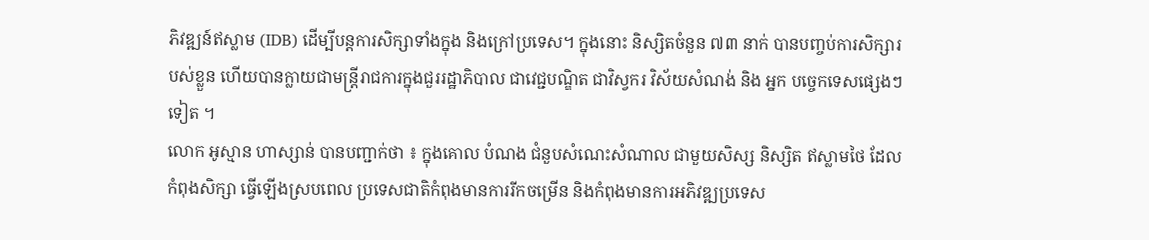ភិវឌ្ឍន៍ឥស្លាម (IDB) ដើម្បីបន្តការសិក្សាទាំងក្នុង និងក្រៅប្រទេស។ ក្នុងនោះ និស្សិតចំនួន ៧៣ នាក់ បានបញ្ចប់ការសិក្សារបស់ខ្លួន ហើយបានក្លាយជាមន្ត្រីរាជការក្នុងជួររដ្ឋាភិបាល ជាវេជ្ជបណ្ឌិត ជាវិស្វករ វិស័យសំណង់ និង អ្នក បច្ចេកទេសផ្សេងៗទៀត ។
លោក អូស្មាន ហាស្សាន់ បានបញ្ជាក់ថា ៖ ក្នុងគោល បំណង ជំនួបសំណេះសំណាល ជាមួយសិស្ស និស្សិត ឥស្លាមថៃ ដែលកំពុងសិក្សា ធ្វើឡើងស្របពេល ប្រទេសជាតិកំពុងមានការរីកចម្រើន និងកំពុងមានការអភិវឌ្ឍប្រទេស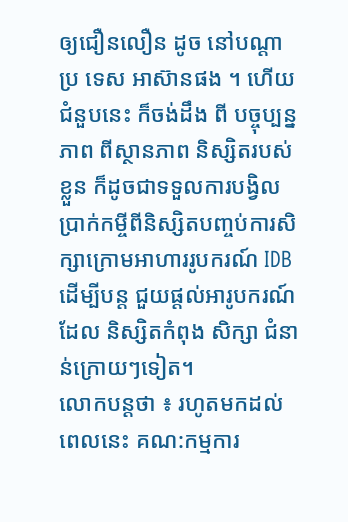ឲ្យជឿនលឿន ដូច នៅបណ្ដាប្រ ទេស អាស៊ានផង ។ ហើយជំនួបនេះ ក៏ចង់ដឹង ពី បច្ចុប្បន្នភាព ពីស្ថានភាព និស្សិតរបស់ខ្លួន ក៏ដូចជាទទួលការបង្វិលប្រាក់កម្ចីពីនិស្សិតបញ្ចប់ការសិក្សាក្រោមអាហាររូបករណ៍ IDB ដើម្បីបន្ត ជួយផ្តល់អារូបករណ៍ ដែល និស្សិតកំពុង សិក្សា ជំនាន់ក្រោយៗទៀត។
លោកបន្ដថា ៖ រហូតមកដល់ ពេលនេះ គណ:កម្មការ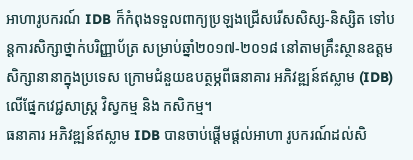អាហារូបករណ៍ IDB ក៏កំពុងទទួលពាក្យប្រឡងជ្រើសរើសសិស្ស-និស្សិត ទៅបន្តការសិក្សាថ្នាក់បរិញ្ញាប័ត្រ សម្រាប់ឆ្នាំ២០១៧-២០១៨ នៅតាមគ្រឹះស្ថានឧត្តមសិក្សានានាក្នុងប្រទេស ក្រោមជំនួយឧបត្ថម្ភពីធនាគារ អភិវឌ្ឍន៍ឥស្លាម (IDB) លើផ្នែកវេជ្ជសាស្រ្ត វិស្វកម្ម និង កសិកម្ម។
ធនាគារ អភិវឌ្ឍន៍ឥស្លាម IDB បានចាប់ផ្តើមផ្តល់អាហា រូបករណ៍ដល់សិ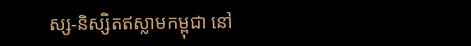ស្ស-និស្សិតឥស្លាមកម្ពុជា នៅ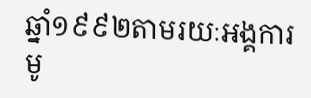ឆ្នាំ១៩៩២តាមរយៈអង្គការមូ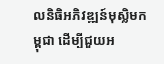លនិធិអភិវឌ្ឍន៍មុស្លិមកម្ពុជា ដើម្បីជួយអ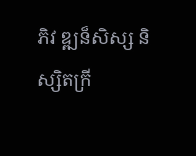ភិវ ឌ្ឍន៏សិស្ស និស្សិតក្រី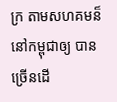ក្រ តាមសហគមន៏នៅកម្ពុជាឲ្យ បានច្រើនដើ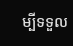ម្បីទទួល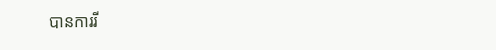បានការរី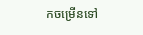កចម្រើនទៅ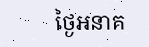ថ្ងៃអនាគ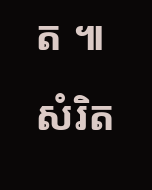ត ៕ សំរិត